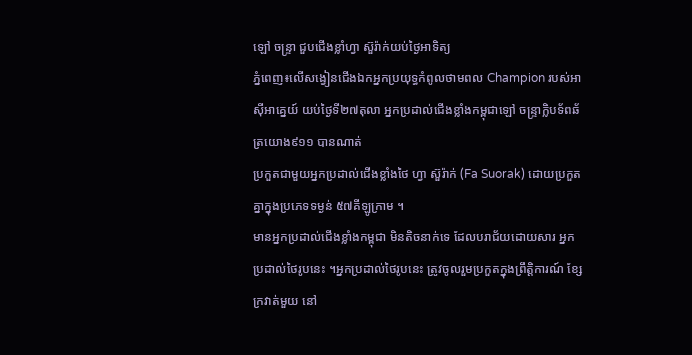ឡៅ ចន្ទ្រា ជួបជើងខ្លាំហ្វា ស៊ួរ៉ាក់យប់ថ្ងៃអាទិត្យ
ភ្នំពេញ៖លើសង្វៀនជើងឯកអ្នកប្រយុទ្ធកំពូលថាមពល Champion របស់អាស៊ីអាគ្នេយ៍ យប់ថ្ងៃទី២៧តុលា អ្នកប្រដាល់ជើងខ្លាំងកម្ពុជាឡៅ ចន្ទ្រាក្លិបទ័ពឆ័ត្រយោង៩១១ បានណាត់
ប្រកួតជាមួយអ្នកប្រដាល់ជើងខ្លាំងថៃ ហ្វា ស៊ួរ៉ាក់ (Fa Suorak) ដោយប្រកួតគ្នាក្នុងប្រភេទទម្ងន់ ៥៧គីឡូក្រាម ។
មានអ្នកប្រដាល់ជើងខ្លាំងកម្ពុជា មិនតិចនាក់ទេ ដែលបរាជ័យដោយសារ អ្នកប្រដាល់ថៃរូបនេះ ។អ្នកប្រដាល់ថៃរូបនេះ ត្រូវចូលរួមប្រកួតក្នុងព្រឹត្តិការណ៍ ខ្សែក្រវាត់មួយ នៅ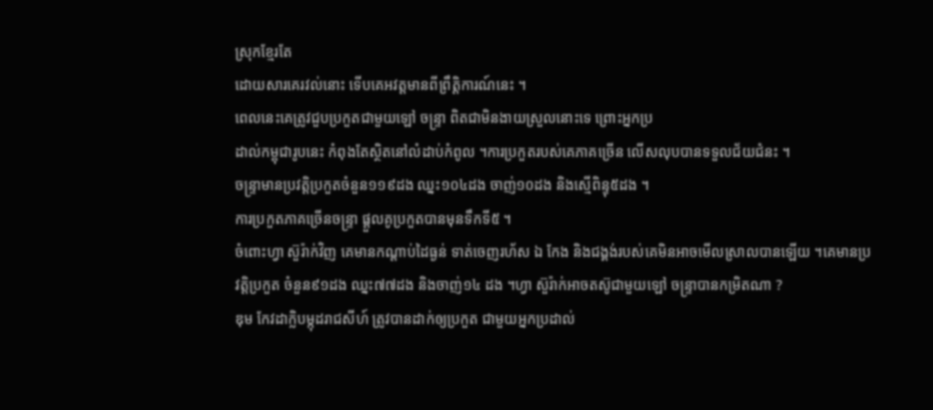ស្រុកខ្មែរតែ
ដោយសារគេរវល់នោះ ទើបគេអវត្តមានពីព្រឹត្តិការណ៍នេះ ។
ពេលនេះគេត្រូវជួបប្រកួតជាមួយឡៅ ចន្ទ្រា ពិតជាមិនងាយស្រួលនោះទេ ព្រោះអ្នកប្រ
ដាល់កម្ពុជារូបនេះ កំពុងតែស្ថិតនៅលំដាប់កំពូល ។ការប្រកួតរបស់គេភាគច្រើន លើសលុបបានទទួលជ័យជំនះ ។
ចន្រ្ទាមានប្រវត្តិប្រកួតចំនួន១១៩ដង ឈ្នះ១០៤ដង ចាញ់១០ដង និងស្មើពិន្ទុ៥ដង ។
ការប្រកួតភាគច្រើនចន្រ្ទា ផ្ដួលគូប្រកួតបានមុនទឹកទី៥ ។
ចំពោះហ្វា ស៊ួរ៉ាក់វិញ គេមានកណ្ដាប់ដៃធ្ងន់ ទាត់ចេញរហ័ស ឯ កែង និងជង្គង់របស់គេមិនអាចមើលស្រាលបានឡើយ ។គេមានប្រវត្តិប្រកួត ចំនួន៩១ដង ឈ្នះ៧៧ដង និងចាញ់១៤ ដង ។ហ្វា ស៊ួរ៉ាក់អាចតស៊ូជាមួយឡៅ ចន្រ្ទាបានកម្រិតណា ?
ឌុម កែវដាក្លិបម្កុដរាជសីហ៍ ត្រូវបានដាក់ឲ្យប្រកួត ជាមួយអ្នកប្រដាល់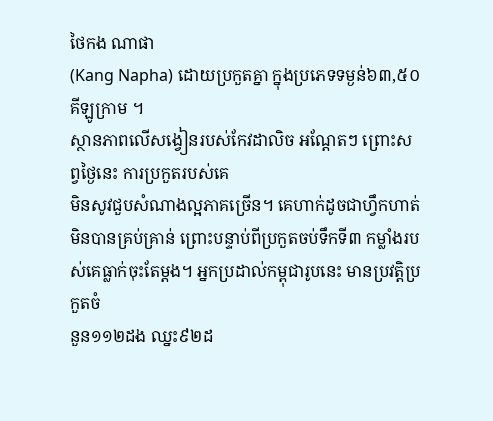ថៃកង ណាផា
(Kang Napha) ដោយប្រកួតគ្នា ក្នុងប្រភេទទម្ងន់៦៣,៥០គីឡូក្រាម ។
ស្ថានភាពលើសង្វៀនរបស់កែវដាលិច អណ្ដែតៗ ព្រោះសព្វថ្ងៃនេះ ការប្រកួតរបស់គេ
មិនសូវជួបសំណាងល្អភាគច្រើន។ គេហាក់ដូចជាហ្វឹកហាត់ មិនបានគ្រប់គ្រាន់ ព្រោះបន្ទាប់ពីប្រកួតចប់ទឹកទី៣ កម្លាំងរបស់គេធ្លាក់ចុះតែម្ដង។ អ្នកប្រដាល់កម្ពុជារូបនេះ មានប្រវត្តិប្រកួតចំ
នួន១១២ដង ឈ្នះ៩២ដ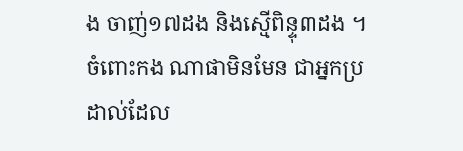ង ចាញ់១៧ដង និងស្មើពិន្ទុ៣ដង ។
ចំពោះកង ណាផាមិនមែន ជាអ្នកប្រដាល់ដែល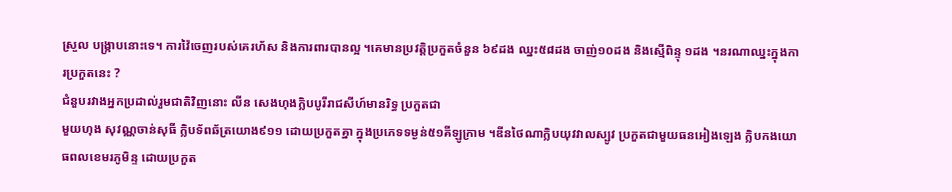ស្រួល បង្រ្កាបនោះទេ។ ការវ៉ៃចេញរបស់គេរហ័ស និងការពារបានល្អ ។គេមានប្រវត្តិប្រកួតចំនួន ៦៩ដង ឈ្នះ៥៨ដង ចាញ់១០ដង និងស្មើពិន្ទុ ១ដង ។នរណាឈ្នះក្នុងការប្រកួតនេះ ?
ជំនួបរវាងអ្នកប្រដាល់រួមជាតិវិញនោះ លីន សេងហុងក្លិបបូរីរាជសីហ៍មានរិទ្ធ ប្រកួតជា
មួយហុង សុវណ្ណចាន់សុធី ក្លិបទ័ពឆ័ត្រយោង៩១១ ដោយប្រកួតគ្នា ក្នុងប្រភេទទម្ងន់៥១គីឡូក្រាម ។ឌីនថៃណាក្លិបយុវវាលស្បូវ ប្រកួតជាមួយធនអៀងឡេង ក្លិបកងយោធពលខេមរភូមិន្ទ ដោយប្រកួត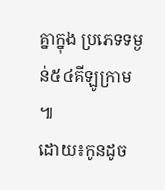គ្នាក្នុង ប្រភេទទម្ងន់៥៤គីឡូក្រាម ៕
ដោយ៖កូនដូច